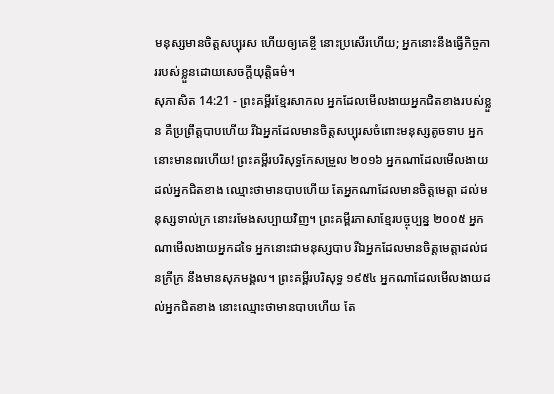មនុស្សមានចិត្តសប្បុរស ហើយឲ្យគេខ្ចី នោះប្រសើរហើយ; អ្នកនោះនឹងធ្វើកិច្ចការរបស់ខ្លួនដោយសេចក្ដីយុត្តិធម៌។
សុភាសិត 14:21 - ព្រះគម្ពីរខ្មែរសាកល អ្នកដែលមើលងាយអ្នកជិតខាងរបស់ខ្លួន គឺប្រព្រឹត្តបាបហើយ រីឯអ្នកដែលមានចិត្តសប្បុរសចំពោះមនុស្សតូចទាប អ្នកនោះមានពរហើយ! ព្រះគម្ពីរបរិសុទ្ធកែសម្រួល ២០១៦ អ្នកណាដែលមើលងាយដល់អ្នកជិតខាង ឈ្មោះថាមានបាបហើយ តែអ្នកណាដែលមានចិត្តមេត្តា ដល់មនុស្សទាល់ក្រ នោះរមែងសប្បាយវិញ។ ព្រះគម្ពីរភាសាខ្មែរបច្ចុប្បន្ន ២០០៥ អ្នកណាមើលងាយអ្នកដទៃ អ្នកនោះជាមនុស្សបាប រីឯអ្នកដែលមានចិត្តមេត្តាដល់ជនក្រីក្រ នឹងមានសុភមង្គល។ ព្រះគម្ពីរបរិសុទ្ធ ១៩៥៤ អ្នកណាដែលមើលងាយដល់អ្នកជិតខាង នោះឈ្មោះថាមានបាបហើយ តែ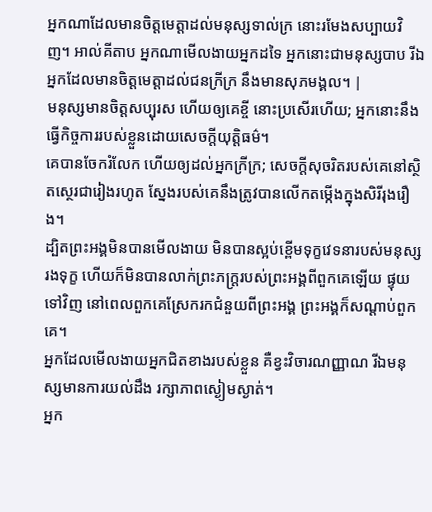អ្នកណាដែលមានចិត្តមេត្តាដល់មនុស្សទាល់ក្រ នោះរមែងសប្បាយវិញ។ អាល់គីតាប អ្នកណាមើលងាយអ្នកដទៃ អ្នកនោះជាមនុស្សបាប រីឯអ្នកដែលមានចិត្តមេត្តាដល់ជនក្រីក្រ នឹងមានសុភមង្គល។ |
មនុស្សមានចិត្តសប្បុរស ហើយឲ្យគេខ្ចី នោះប្រសើរហើយ; អ្នកនោះនឹងធ្វើកិច្ចការរបស់ខ្លួនដោយសេចក្ដីយុត្តិធម៌។
គេបានចែករំលែក ហើយឲ្យដល់អ្នកក្រីក្រ; សេចក្ដីសុចរិតរបស់គេនៅស្ថិតស្ថេរជារៀងរហូត ស្នែងរបស់គេនឹងត្រូវបានលើកតម្កើងក្នុងសិរីរុងរឿង។
ដ្បិតព្រះអង្គមិនបានមើលងាយ មិនបានស្អប់ខ្ពើមទុក្ខវេទនារបស់មនុស្សរងទុក្ខ ហើយក៏មិនបានលាក់ព្រះភក្ត្ររបស់ព្រះអង្គពីពួកគេឡើយ ផ្ទុយទៅវិញ នៅពេលពួកគេស្រែករកជំនួយពីព្រះអង្គ ព្រះអង្គក៏សណ្ដាប់ពួកគេ។
អ្នកដែលមើលងាយអ្នកជិតខាងរបស់ខ្លួន គឺខ្វះវិចារណញ្ញាណ រីឯមនុស្សមានការយល់ដឹង រក្សាភាពស្ងៀមស្ងាត់។
អ្នក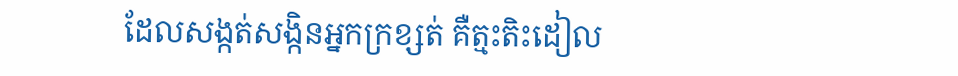ដែលសង្កត់សង្កិនអ្នកក្រខ្សត់ គឺត្មះតិះដៀល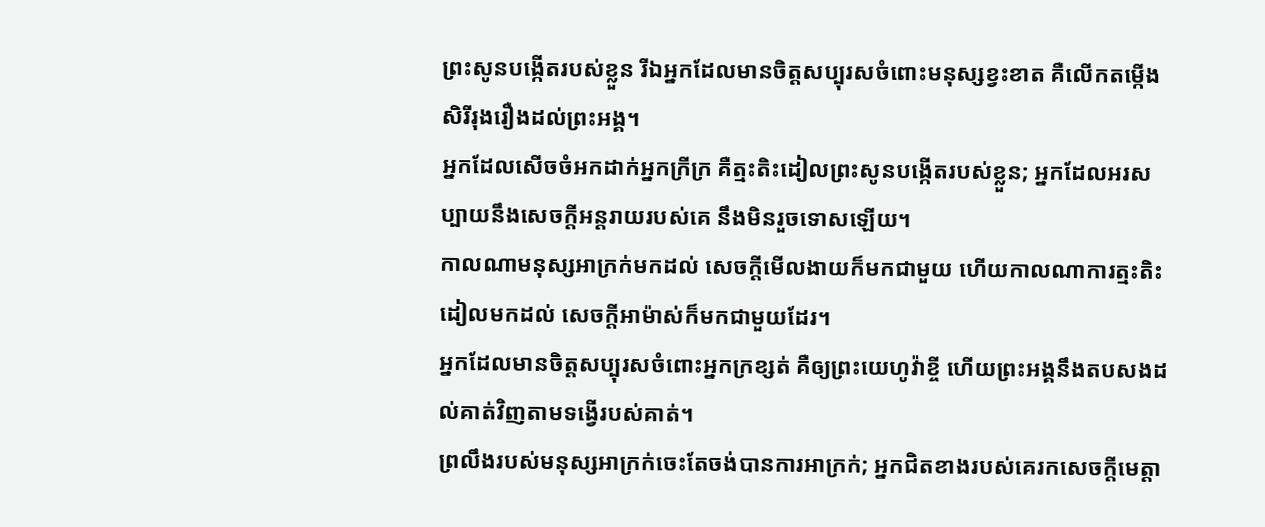ព្រះសូនបង្កើតរបស់ខ្លួន រីឯអ្នកដែលមានចិត្តសប្បុរសចំពោះមនុស្សខ្វះខាត គឺលើកតម្កើងសិរីរុងរឿងដល់ព្រះអង្គ។
អ្នកដែលសើចចំអកដាក់អ្នកក្រីក្រ គឺត្មះតិះដៀលព្រះសូនបង្កើតរបស់ខ្លួន; អ្នកដែលអរសប្បាយនឹងសេចក្ដីអន្តរាយរបស់គេ នឹងមិនរួចទោសឡើយ។
កាលណាមនុស្សអាក្រក់មកដល់ សេចក្ដីមើលងាយក៏មកជាមួយ ហើយកាលណាការត្មះតិះដៀលមកដល់ សេចក្ដីអាម៉ាស់ក៏មកជាមួយដែរ។
អ្នកដែលមានចិត្តសប្បុរសចំពោះអ្នកក្រខ្សត់ គឺឲ្យព្រះយេហូវ៉ាខ្ចី ហើយព្រះអង្គនឹងតបសងដល់គាត់វិញតាមទង្វើរបស់គាត់។
ព្រលឹងរបស់មនុស្សអាក្រក់ចេះតែចង់បានការអាក្រក់; អ្នកជិតខាងរបស់គេរកសេចក្ដីមេត្តា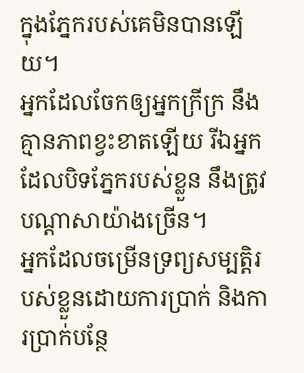ក្នុងភ្នែករបស់គេមិនបានឡើយ។
អ្នកដែលចែកឲ្យអ្នកក្រីក្រ នឹងគ្មានភាពខ្វះខាតឡើយ រីឯអ្នកដែលបិទភ្នែករបស់ខ្លួន នឹងត្រូវបណ្ដាសាយ៉ាងច្រើន។
អ្នកដែលចម្រើនទ្រព្យសម្បត្តិរបស់ខ្លួនដោយការប្រាក់ និងការប្រាក់បន្ថែ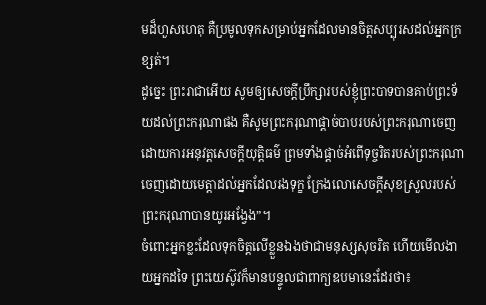មដ៏ហួសហេតុ គឺប្រមូលទុកសម្រាប់អ្នកដែលមានចិត្តសប្បុរសដល់អ្នកក្រខ្សត់។
ដូច្នេះ ព្រះរាជាអើយ សូមឲ្យសេចក្ដីប្រឹក្សារបស់ខ្ញុំព្រះបាទបានគាប់ព្រះទ័យដល់ព្រះករុណាផង គឺសូមព្រះករុណាផ្ដាច់បាបរបស់ព្រះករុណាចេញដោយការអនុវត្តសេចក្ដីយុត្តិធម៌ ព្រមទាំងផ្ដាច់អំពើទុច្ចរិតរបស់ព្រះករុណាចេញដោយមេត្តាដល់អ្នកដែលរងទុក្ខ ក្រែងលោសេចក្ដីសុខស្រួលរបស់ព្រះករុណាបានយូរអង្វែង”។
ចំពោះអ្នកខ្លះដែលទុកចិត្តលើខ្លួនឯងថាជាមនុស្សសុចរិត ហើយមើលងាយអ្នកដទៃ ព្រះយេស៊ូវក៏មានបន្ទូលជាពាក្យឧបមានេះដែរថា៖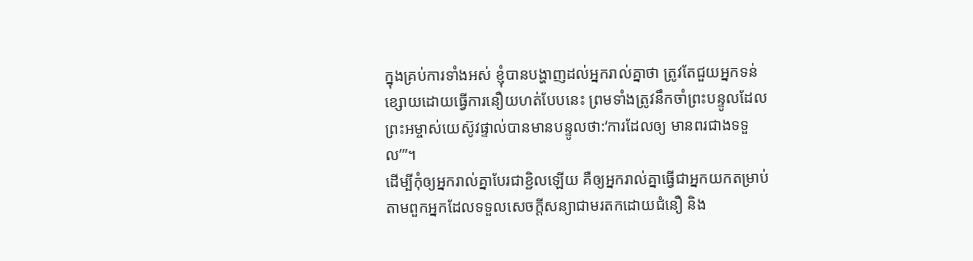ក្នុងគ្រប់ការទាំងអស់ ខ្ញុំបានបង្ហាញដល់អ្នករាល់គ្នាថា ត្រូវតែជួយអ្នកទន់ខ្សោយដោយធ្វើការនឿយហត់បែបនេះ ព្រមទាំងត្រូវនឹកចាំព្រះបន្ទូលដែលព្រះអម្ចាស់យេស៊ូវផ្ទាល់បានមានបន្ទូលថា:‘ការដែលឲ្យ មានពរជាងទទួល’”។
ដើម្បីកុំឲ្យអ្នករាល់គ្នាបែរជាខ្ជិលឡើយ គឺឲ្យអ្នករាល់គ្នាធ្វើជាអ្នកយកតម្រាប់តាមពួកអ្នកដែលទទួលសេចក្ដីសន្យាជាមរតកដោយជំនឿ និង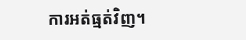ការអត់ធ្មត់វិញ។